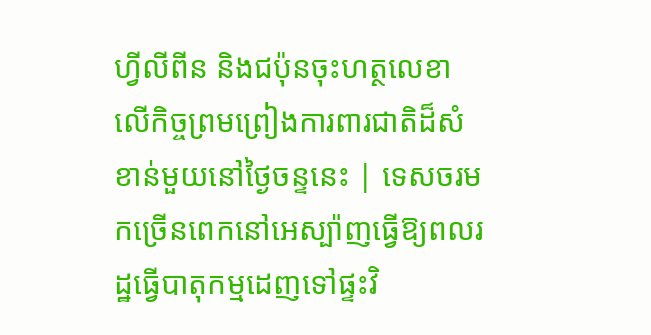ហ្វីលីពីន និងជប៉ុនចុះហត្ថលេខាលើកិច្ចព្រមព្រៀងការពារជាតិដ៏សំខាន់មួយនៅថ្ងៃចន្ទនេះ | ទេសចរមកច្រើនពេកនៅអេស្ប៉ាញធ្វើឱ្យពលរដ្ឋធ្វើបាតុកម្មដេញទៅផ្ទះវិ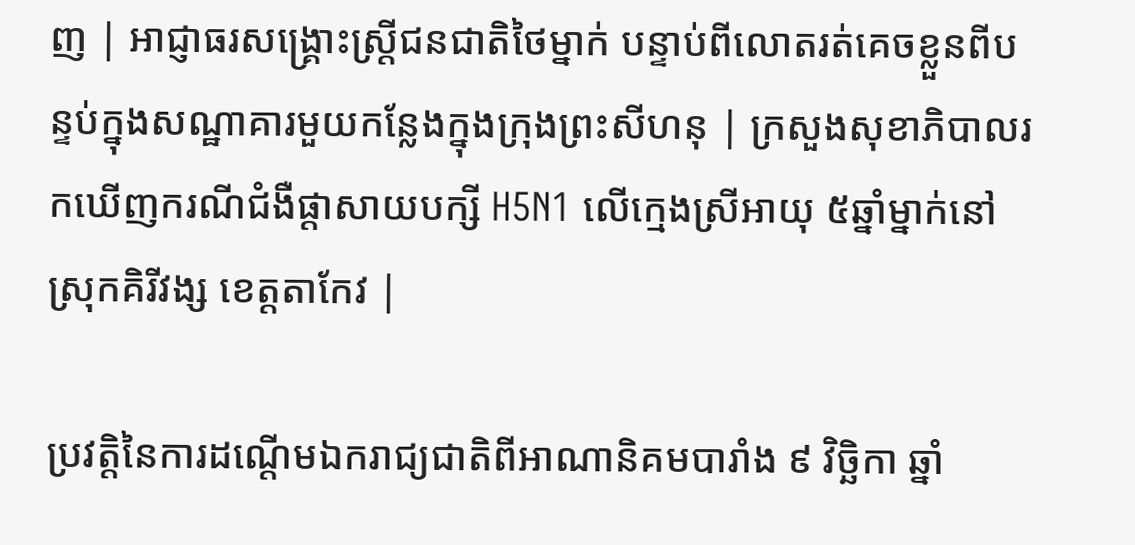ញ | អាជ្ញាធរសង្គ្រោះស្ត្រីជនជាតិថៃម្នាក់ បន្ទាប់ពីលោតរត់គេចខ្លួនពីបន្ទប់ក្នុងសណ្ឋាគារមួយកន្លែងក្នុងក្រុងព្រះសីហនុ | ក្រសួងសុខាភិបាលរកឃើញករណីជំងឺផ្តាសាយបក្សី H5N1 លើក្មេងស្រីអាយុ ៥ឆ្នាំម្នាក់នៅស្រុកគិរីវង្ស ខេត្តតាកែវ |

ប្រវតិ្តនៃការដណ្តើមឯករាជ្យជាតិពីអាណានិគមបារាំង ៩ វិច្ឆិកា ឆ្នាំ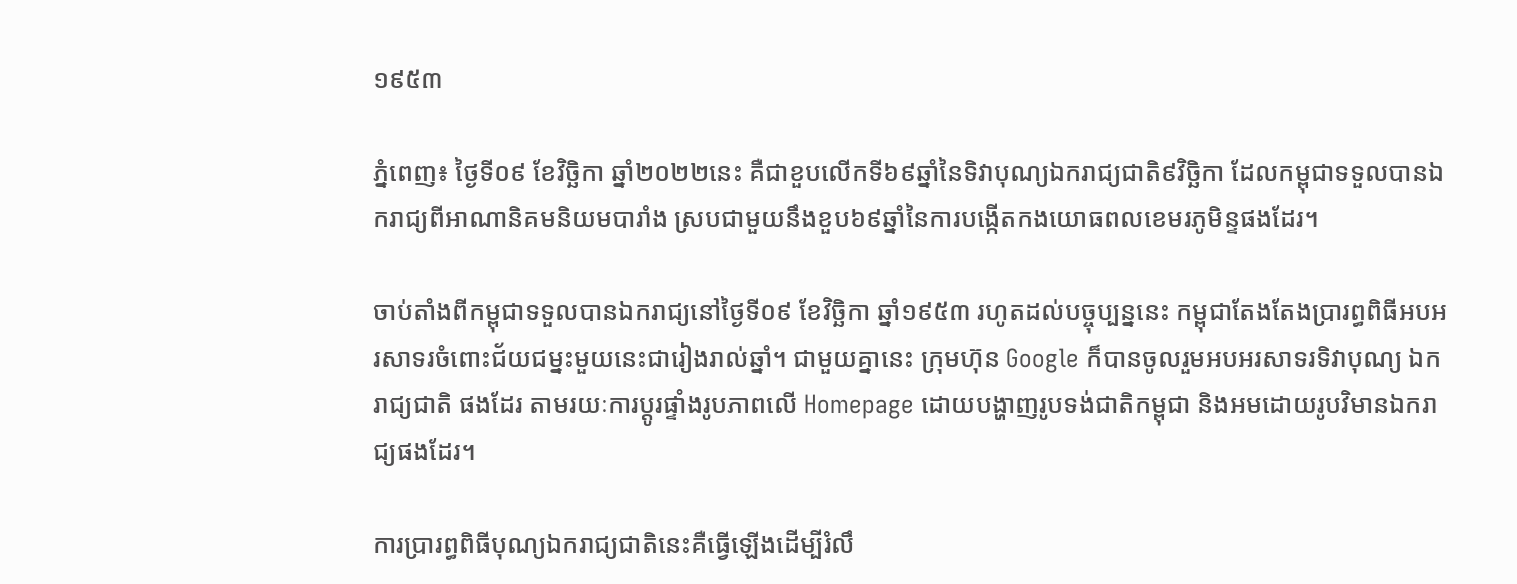១៩៥៣

ភ្នំពេញ៖ ថ្ងៃទី០៩ ខែវិច្ឆិកា ឆ្នាំ២០២២នេះ គឺជាខួបលើកទី៦៩ឆ្នាំនៃទិវាបុណ្យឯករាជ្យជាតិ៩វិច្ឆិកា ដែលកម្ពុជាទទួលបានឯករាជ្យពីអាណានិគមនិយមបារាំង ស្របជាមួយនឹងខួប៦៩ឆ្នាំនៃការបង្កើតកងយោធពលខេមរភូមិន្ទផងដែរ។

ចាប់តាំងពីកម្ពុជាទទួលបានឯករាជ្យនៅថ្ងៃទី០៩ ខែវិច្ឆិកា ឆ្នាំ១៩៥៣ រហូតដល់បច្ចុប្បន្ននេះ កម្ពុជាតែងតែងប្រារព្ធពិធីអបអរសាទរចំពោះជ័យជម្នះមួយនេះជារៀងរាល់ឆ្នាំ។ ជាមួយគ្នានេះ ក្រុមហ៊ុន Google ក៏បានចូលរួមអបអរសាទរទិវាបុណ្យ ឯករាជ្យជាតិ ផងដែរ តាមរយៈការប្តូរផ្ទាំងរូបភាពលើ Homepage ដោយបង្ហាញរូបទង់ជាតិកម្ពុជា និងអមដោយរូបវិមានឯករាជ្យផងដែរ។

ការប្រារព្ធពិធីបុណ្យឯករាជ្យជាតិនេះគឺធ្វើឡើងដើម្បីរំលឹ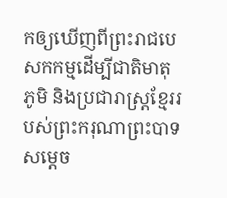កឲ្យឃើញពីព្រះរាជបេសកកម្មដើម្បីជាតិមាតុភូមិ និងប្រជារាស្ត្រខ្មែររបស់ព្រះករុណាព្រះបាទសម្តេច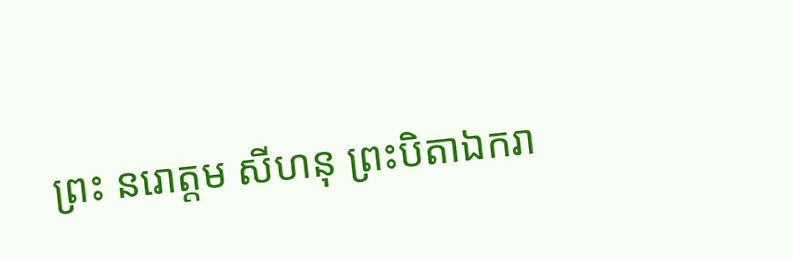ព្រះ នរោត្តម សីហនុ ព្រះបិតាឯករា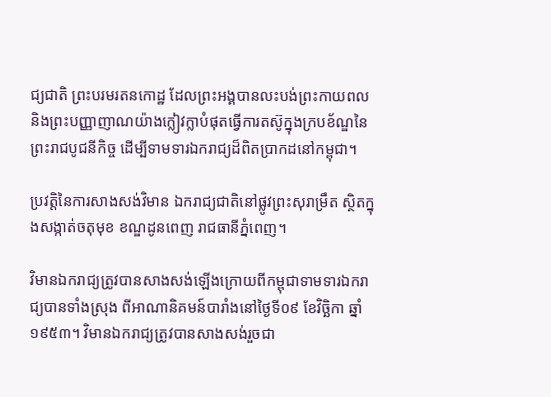ជ្យជាតិ ព្រះបរមរតនកោដ្ឋ ដែលព្រះអង្គបានលះបង់ព្រះកាយពល និងព្រះបញ្ញាញាណយ៉ាងក្លៀវក្លាបំផុតធ្វើការតស៊ូក្នុងក្របខ័ណ្ឌនៃព្រះរាជបូជនីកិច្ច ដើម្បីទាមទារឯករាជ្យដ៏ពិតប្រាកដនៅកម្ពុជា។

ប្រវត្តិនៃការសាងសង់វិមាន ឯករាជ្យជាតិនៅផ្លូវព្រះសុរាម្រឹត ស្ថិតក្នុងសង្កាត់ចតុមុខ ខណ្ឌដូនពេញ រាជធានីភ្នំពេញ។

វិមានឯករាជ្យត្រូវបានសាងសង់ឡើងក្រោយពីកម្ពុជាទាមទារឯករាជ្យបានទាំងស្រុង ពីអាណានិគមន៍បារាំងនៅថ្ងៃទី០៩ ខែវិច្ឆិកា ឆ្នាំ១៩៥៣។ វិមានឯករាជ្យត្រូវបានសាងសង់រួចជា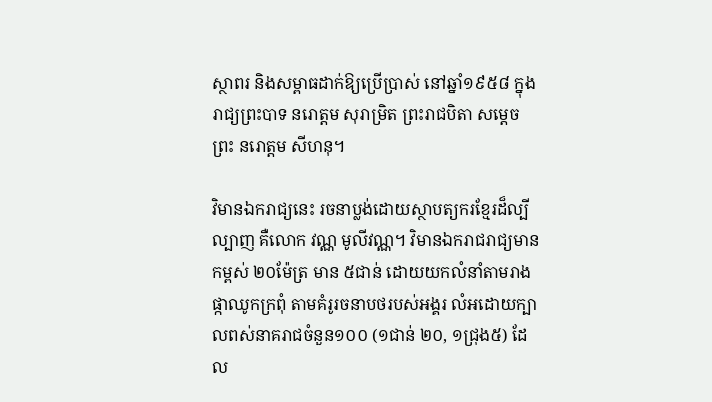ស្ថាពរ និងសម្ពាធដាក់ឱ្យប្រើប្រាស់ នៅឆ្នាំ១៩៥៨ ក្នុងរាជ្យព្រះបាទ នរោត្តម សុរាម្រិត ព្រះរាជបិតា សម្តេចព្រះ នរោត្តម សីហនុ។

វិមានឯករាជ្យនេះ រចនាប្លង់ដោយស្ថាបត្យករខ្មែរដ៏ល្បីល្បាញ គឺលោក វណ្ណ មូលីវណ្ណ។ វិមានឯករាជរាជ្យមានកម្ពស់ ២០ម៉ែត្រ មាន ៥ជាន់ ដោយយកលំនាំតាមរាងផ្កាឈូកក្រពុំ តាមគំរូរចនាបថរបស់អង្គរ លំអដោយក្បាលពស់នាគរាជចំនួន១០០ (១ជាន់ ២០, ១ជ្រុង៥) ដែល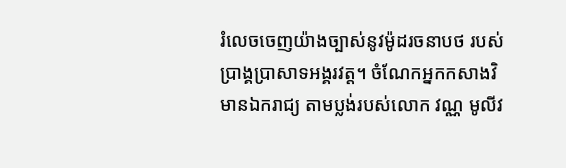រំលេចចេញយ៉ាងច្បាស់នូវម៉ូដរចនាបថ របស់ប្រាង្គប្រាសាទអង្គរវត្ត។ ចំណែកអ្នកកសាងវិមានឯករាជ្យ តាមប្លង់របស់លោក វណ្ណ មូលីវ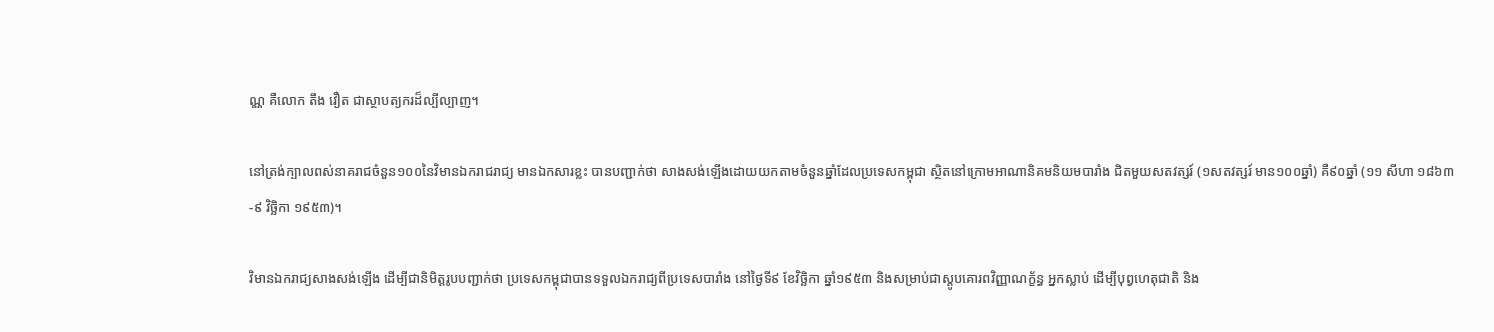ណ្ណ គឺលោក តឹង វឿត ជាស្ថាបត្យករដ៏ល្បីល្បាញ។

នៅត្រង់ក្បាលពស់នាគរាជចំនួន១០០នៃវិមានឯករាជរាជ្យ មានឯកសារខ្លះ បានបញ្ជាក់ថា សាងសង់ឡើងដោយយកតាមចំនួនឆ្នាំដែលប្រទេសកម្ពុជា ស្ថិតនៅក្រោមអាណានិគមនិយមបារាំង ជិតមួយសតវត្សរ៍ (១សតវត្សរ៍ មាន១០០ឆ្នាំ) គឺ៩០ឆ្នាំ (១១ សីហា ១៨៦៣-៩ វិច្ឆិកា ១៩៥៣)។

វិមានឯករាជ្យសាងសង់ឡើង ដើម្បីជានិមិត្តរូបបញ្ជាក់ថា ប្រទេសកម្ពុជាបានទទួលឯករាជ្យពីប្រទេសបារាំង នៅថ្ងៃទី៩ ខែវិច្ឆិកា ឆ្នាំ១៩៥៣ និងសម្រាប់ជាស្តូបគោរពវិញ្ញាណក្ខ័ន្ធ អ្នកស្លាប់ ដើម្បីបុព្វហេតុជាតិ និង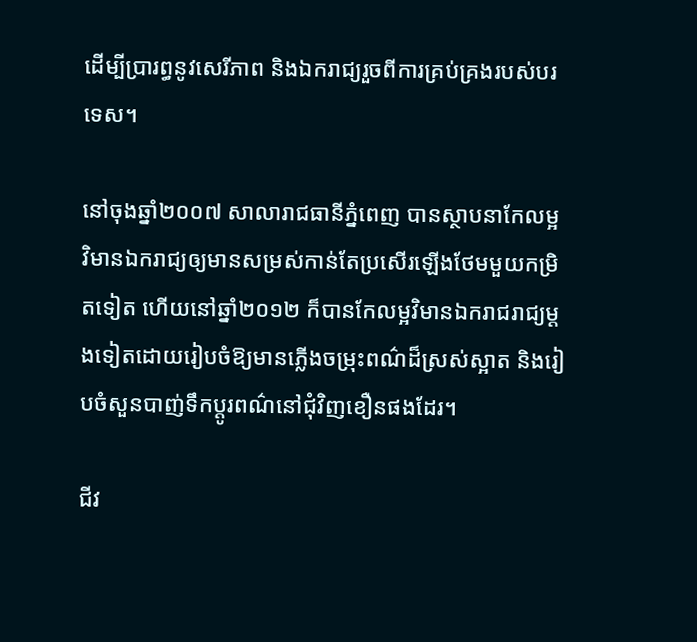ដើម្បីប្រារព្ធនូវសេរីភាព និងឯករាជ្យរួចពីការគ្រប់គ្រងរបស់បរទេស។

នៅចុងឆ្នាំ២០០៧ សាលារាជធានីភ្នំពេញ បានស្ថាបនាកែលម្អវិមានឯករាជ្យឲ្យមានសម្រស់កាន់តែប្រសើរឡើងថែមមួយកម្រិតទៀត ហើយនៅឆ្នាំ២០១២ ក៏បានកែលម្អវិមានឯករាជរាជ្យម្តងទៀតដោយរៀបចំឱ្យមានភ្លើងចម្រុះពណ៌ដ៏ស្រស់ស្អាត និងរៀបចំសួនបាញ់ទឹកប្តូរពណ៌នៅជុំវិញខឿនផងដែរ។

ជីវ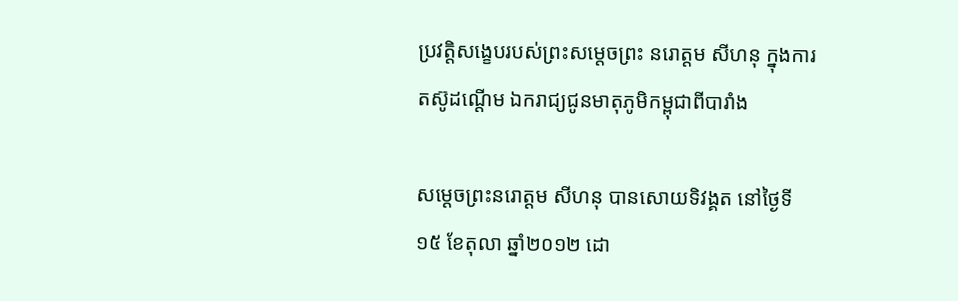ប្រវត្តិសង្ខេបរបស់ព្រះសម្តេចព្រះ នរោត្តម សីហនុ ក្នុងការតស៊ូដណ្តើម ឯករាជ្យជូនមាតុភូមិកម្ពុជាពីបារាំង

សម្តេចព្រះនរោត្តម សីហនុ បានសោយទិវង្គត នៅថ្ងៃទី១៥ ខែតុលា ឆ្នាំ២០១២ ដោ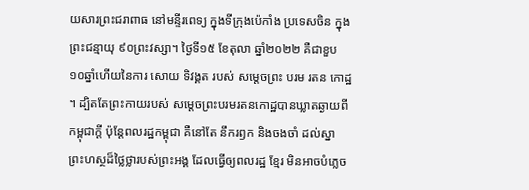យសារព្រះជរាពាធ នៅមន្ទីរពេទ្យ ក្នុងទីក្រុងប៉េកាំង ប្រទេសចិន ក្នុងព្រះជន្មាយុ ៩០ព្រះវស្សា។ ថ្ងៃទី១៥ ខែតុលា ឆ្នាំ២០២២ គឺជាខួប ១០ឆ្នាំហើយនៃការ សោយ ទិវង្គត របស់ សម្ដេចព្រះ បរម រតន កោដ្ឋ ។ ដ្បិតតែព្រះកាយរបស់ សម្តេចព្រះបរមរតនកោដ្ឋបានឃ្លាតឆ្ងាយពី កម្ពុជាក្តី ប៉ុន្តែពលរដ្ឋកម្ពុជា គឺនៅតែ នឹករឭក និងចងចាំ ដល់ស្នា ព្រះហស្ថដ៏ថ្លៃថ្លារបស់ព្រះអង្គ ដែលធ្វើឲ្យពលរដ្ឋ ខ្មែរ មិនអាចបំភ្លេច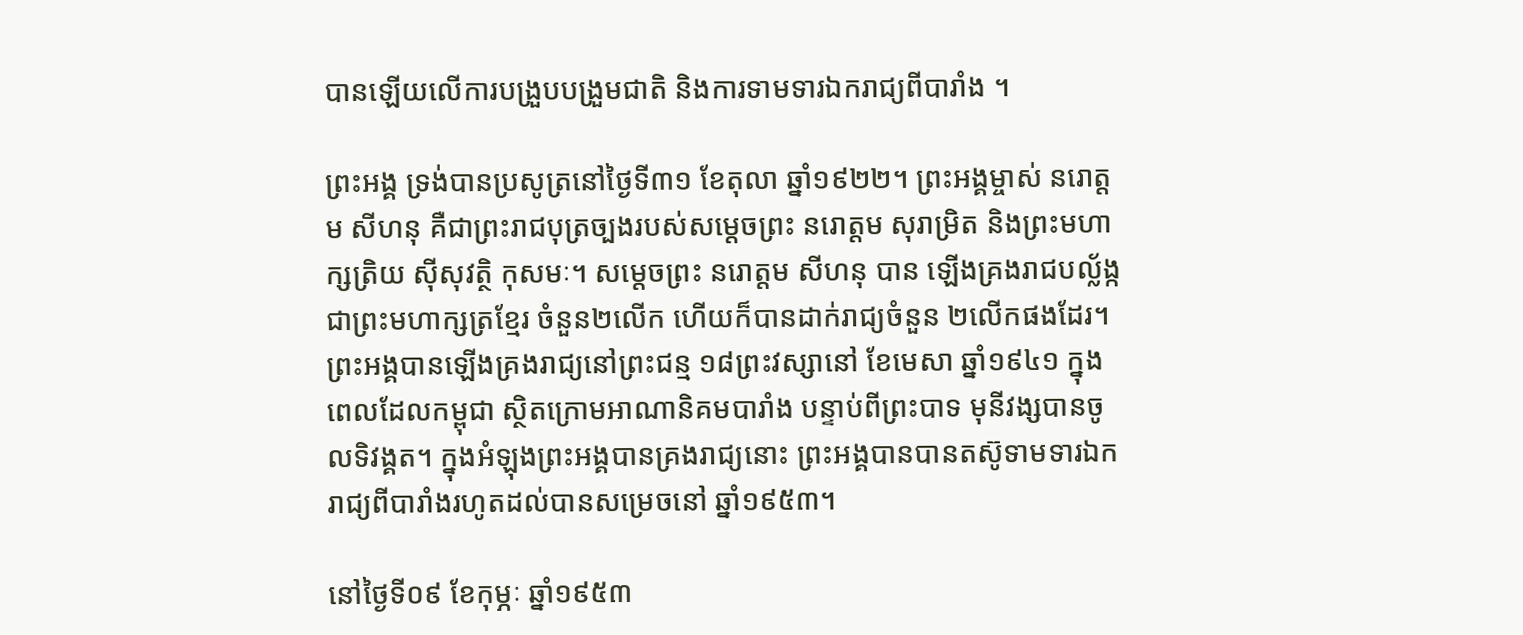បានឡើយលើការបង្រួបបង្រួមជាតិ និងការទាមទារឯករាជ្យពីបារាំង ។

ព្រះអង្គ ទ្រង់បានប្រសូត្រនៅថ្ងៃទី៣១ ខែតុលា ឆ្នាំ១៩២២។ ព្រះអង្គម្ចាស់ នរោត្តម សីហនុ គឺជាព្រះរាជបុត្រច្បងរបស់សម្តេចព្រះ នរោត្តម សុរាម្រិត និងព្រះមហាក្សត្រិយ ស៊ីសុវត្ថិ កុសមៈ។ សម្តេចព្រះ នរោត្តម សីហនុ បាន ឡើងគ្រងរាជបល្ល័ង្កជាព្រះមហាក្សត្រខ្មែរ ចំនួន២លើក ហើយក៏បានដាក់រាជ្យចំនួន ២លើកផងដែរ។ ព្រះអង្គបានឡើងគ្រងរាជ្យនៅព្រះជន្ម ១៨ព្រះវស្សានៅ ខែមេសា ឆ្នាំ១៩៤១ ក្នុងពេលដែលកម្ពុជា ស្ថិតក្រោមអាណានិគមបារាំង បន្ទាប់ពីព្រះបាទ មុនីវង្សបានចូលទិវង្គត។ ក្នុងអំឡុងព្រះអង្គបានគ្រងរាជ្យនោះ ព្រះអង្គបានបានតស៊ូទាមទារឯករាជ្យពីបារាំងរហូតដល់បានសម្រេចនៅ ឆ្នាំ១៩៥៣។

នៅថ្ងៃទី០៩ ខែកុម្ភៈ ឆ្នាំ១៩៥៣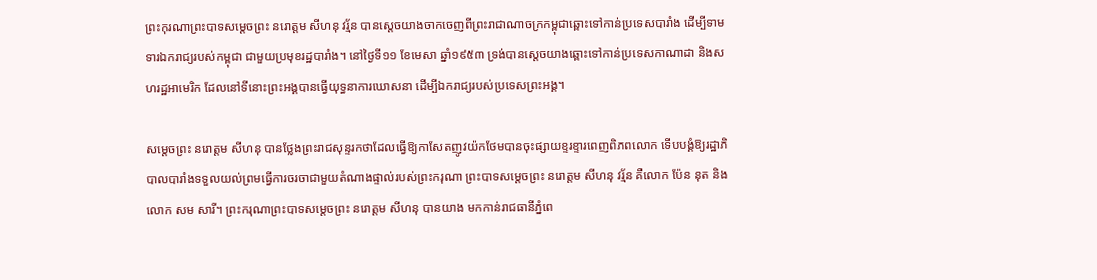ព្រះកុរណាព្រះបាទសម្តេចព្រះ នរោត្តម សីហនុ វរ្ម័ន បានស្តេចយាងចាកចេញពីព្រះរាជាណាចក្រកម្ពុជាឆ្ពោះទៅកាន់ប្រទេសបារាំង ដើម្បីទាមទារឯករាជ្យរបស់កម្ពុជា ជាមួយប្រមុខរដ្ឋបារាំង។ នៅថ្ងៃទី១១ ខែមេសា ឆ្នាំ១៩៥៣ ទ្រង់បានស្តេចយាងឆ្ពោះទៅកាន់ប្រទេសកាណាដា និងសហរដ្ឋអាមេរិក ដែលនៅទីនោះព្រះអង្គបានធ្វើយុទ្ធនាការឃោសនា ដើម្បីឯករាជ្យរបស់ប្រទេសព្រះអង្គ។

សម្តេចព្រះ នរោត្តម សីហនុ បានថ្លែងព្រះរាជសុន្ទរកថាដែលធ្វើឱ្យកាសែតញូវយ៉កថែមបានចុះផ្សាយខ្ទរខ្ទារពេញពិភពលោក ទើបបង្គំឱ្យរដ្ឋាភិបាលបារាំងទទួលយល់ព្រមធ្វើការចរចាជាមួយតំណាងផ្ទាល់របស់ព្រះករុណា ព្រះបាទសម្តេចព្រះ នរោត្តម សីហនុ វរ្ម័ន គឺលោក ប៉ែន នុត និងលោក សម សារី។ ព្រះករុណាព្រះបាទសម្តេចព្រះ នរោត្តម សីហនុ បានយាង មកកាន់រាជធានីភ្នំពេ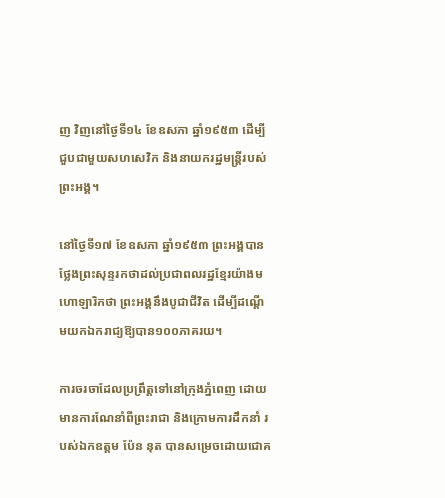ញ វិញនៅថ្ងៃទី១៤ ខែឧសភា ឆ្នាំ១៩៥៣ ដើម្បីជួបជាមួយសហសេវិក និងនាយករដ្ឋមន្ត្រីរបស់ព្រះអង្គ។

នៅថ្ងៃទី១៧ ខែឧសភា ឆ្នាំ១៩៥៣ ព្រះអង្គបានថ្លែងព្រះសុន្ទរកថាដល់ប្រជាពលរដ្ឋខ្មែរយ៉ាងមហោឡារិកថា ព្រះអង្គនឹងបូជាជីវិត ដើម្បីដណ្តើមយកឯករាជ្យឱ្យបាន១០០ភាគរយ។

ការចរចាដែលប្រព្រឹត្តទៅនៅក្រុងភ្នំពេញ ដោយមានការណែនាំពីព្រះរាជា និងក្រោមការដឹកនាំ របស់ឯកឧត្តម ប៉ែន នុត បានសម្រេចដោយជោគ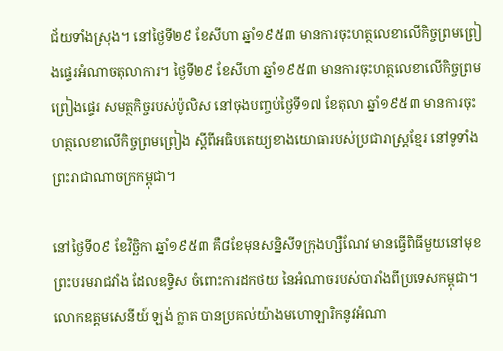ជ័យទាំងស្រុង។ នៅថ្ងៃទី២៩ ខែសីហា ឆ្នាំ១៩៥៣ មានការចុះហត្ថលេខាលើកិច្ចព្រមព្រៀងផ្ទេរអំណាចតុលាការ។ ថ្ងៃទី២៩ ខែសីហា ឆ្នាំ១៩៥៣ មានការចុះហត្ថលេខាលើកិច្ចព្រមព្រៀងផ្ទេរ សមត្ថកិច្ចរបស់ប៉ូលិស នៅចុងបញ្ចប់ថ្ងៃទី១៧ ខែតុលា ឆ្នាំ១៩៥៣ មានការចុះហត្ថលេខាលើកិច្ចព្រមព្រៀង ស្តីពីអធិបតេយ្យខាងយោធារបស់ប្រជារាស្ត្រខ្មែរ នៅទូទាំងព្រះរាជាណាចក្រកម្ពុជា។

នៅថ្ងៃទី០៩ ខែវិច្ឆិកា ឆ្នាំ១៩៥៣ គឺ៨ខែមុនសន្និសីទក្រុងហ្សឺណែវ មានធ្វើពិធីមួយនៅមុខព្រះបរមរាជវាំង ដែលឧទ្ទិស ចំពោះការដកថយ នៃអំណាចរបស់បារាំងពីប្រទេសកម្ពុជា។ លោកឧត្តមសេនីយ៍ ឡង់ ក្លាត បានប្រគល់យ៉ាងមហោឡារិកនូវអំណា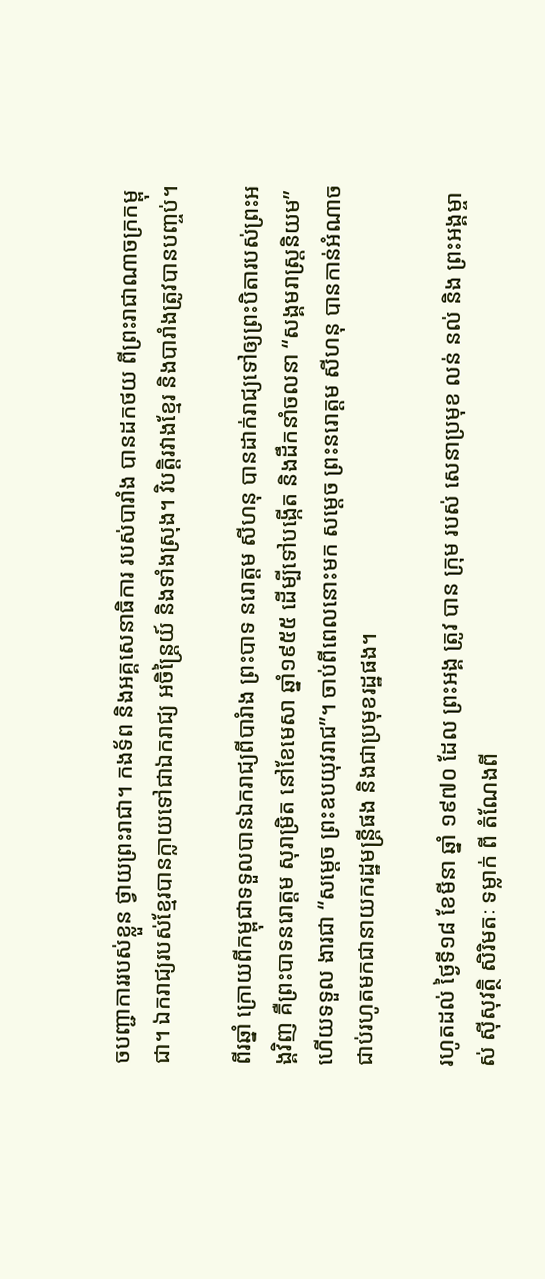ចបញ្ជាការរបស់ខ្លួន ថ្វាយព្រះរាជា។ កងទ័ព និងអគ្គសេនាធិការ របស់បារាំង បានដកថយ ពីព្រះរាជាណាចក្រកម្ពុជា។ ឯករាជ្យរបស់ខ្មែរបានក្លាយទៅជាឯករាជ្យ អចិន្ត្រៃយ៍ និងទាំងស្រុង។ វិបត្តិរវាងខ្មែរ និងបារាំងត្រូវបានបញ្ចប់។

ពីរឆ្នាំ ក្រោយពីកម្ពុជាទទួលបានឯករាជ្យពីបារំាង ព្រះបាទ នរោត្តម សីហនុ បានដាក់រាជ្យទៅឲ្យព្រះបិតារបស់ព្រះអង្គវិញ គឺព្រះបាទនរោត្តម សុរាម្រិត នៅខែមេសា ឆ្នាំ១៩៥៥ ដើម្បីទៅបង្កើត និងដឹកនាំចលនា “សង្គមរាស្រ្តនិយម” ហើយទទួល ងារជា “សម្តេច ព្រះឧបយុវរាជ”។ ចាប់ពីពេលនោះមក សម្តេច ព្រះនរោត្តម សីហនុ បានកាន់អំណាចជាប់រហូតមកជានាយករដ្ឋមន្រ្តីផង និងជាប្រមុខរដ្ឋផង។

រហូតដល់ ថ្ងៃទី១៨ ខែមីនា ឆ្នាំ ១៩៧០ ដែល ព្រះអង្គ ត្រូវ បាន ក្រុម របស់ សេនាប្រមុខ លន់ នល់ និង ព្រះអង្គម្ចាស់ ស៊ីសុវត្ថិ សិរិមតៈ ទម្លាក់ ពី តំណែងពី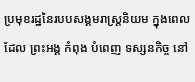ប្រមុខរដ្ឋនៃរបបសង្គមរាស្ត្រនិយម ក្នុងពេល ដែល ព្រះអង្គ កំពុង បំពេញ ទស្សនកិច្ច នៅ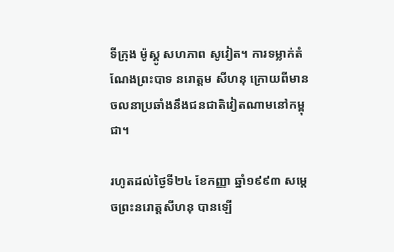ទីក្រុង ម៉ូស្គូ សហភាព សូវៀត។ ការទម្លាក់តំណែងព្រះបាទ នរោត្តម សីហនុ ក្រោយពីមានចលនាប្រឆាំងនឹងជនជាតិវៀតណាមនៅកម្ពុជា។

រហូតដល់ថ្ងៃទី២៤ ខែកញ្ញា ឆ្នាំ១៩៩៣ សម្តេចព្រះនរោត្តសីហនុ បានឡើ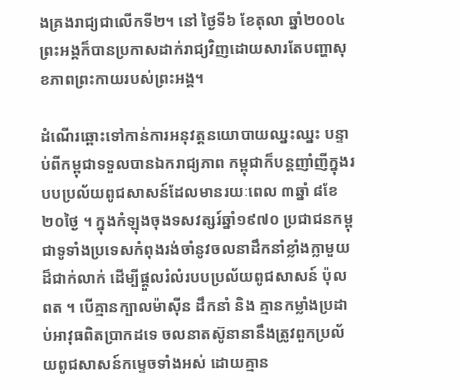ងគ្រងរាជ្យជាលើកទី២។ នៅ ថ្ងៃទី៦ ខែតុលា ឆ្នាំ២០០៤ ព្រះអង្គក៏បានប្រកាសដាក់រាជ្យវិញដោយសារតែបញ្ហាសុខភាពព្រះកាយរបស់ព្រះអង្គ។

ដំណើរឆ្ពោះទៅកាន់ការអនុវត្តនយោបាយឈ្នះឈ្នះ បន្ទាប់ពីកម្ពុជាទទួលបានឯករាជ្យភាព កម្ពុជាក៏បន្តញាំញីក្នុងរបបប្រល័យពូជសាសន៍ដែលមានរយៈពេល ៣ឆ្នាំ ៨ខែ ២០ថ្ងៃ ។ ក្នុងកំឡុងចុងទសវត្សរ៍ឆ្នាំ១៩៧០ ប្រជាជនកម្ពុជាទូទាំងប្រទេសកំពុងរង់ចាំនូវចលនាដឹកនាំខ្លាំងក្លាមួយដ៏ជាក់លាក់ ដើម្បីផ្តួលរំលំរបបប្រល័យពូជសាសន៍ ប៉ុល ពត ។ បើគ្មានក្បាលម៉ាស៊ីន ដឹកនាំ និង គ្មានកម្លាំងប្រដាប់អាវុធពិតប្រាកដទេ ចលនាតស៊ូនានានឹងត្រូវពួកប្រល័យពូជសាសន៍កម្ទេចទាំងអស់ ដោយគ្មាន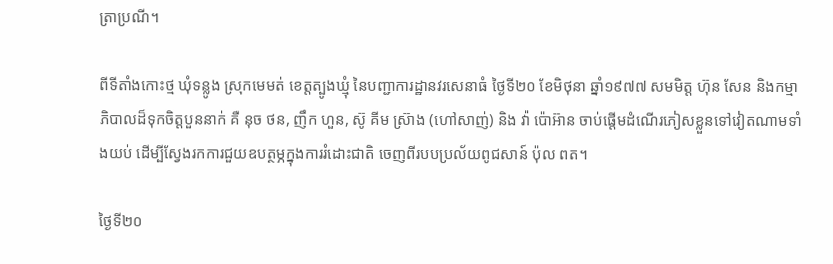ត្រាប្រណី។

ពីទីតាំងកោះថ្ម ឃុំទន្លូង ស្រុកមេមត់ ខេត្តត្បូងឃ្មុំ នៃបញ្ជាការដ្ឋានវរសេនាធំ ថ្ងៃទី២០ ខែមិថុនា ឆ្នាំ១៩៧៧ សមមិត្ត ហ៊ុន សែន និងកម្មាភិបាលដ៏ទុកចិត្តបួននាក់ គឺ នុច ថន, ញឹក ហួន, ស៊ូ គីម ស្រ៊ាង (ហៅសាញ់) និង វ៉ា ប៉ោអ៊ាន ចាប់ផ្តើមដំណើរភៀសខ្លួនទៅវៀតណាមទាំងយប់ ដើម្បីស្វែងរកការជួយឧបត្ថម្ភក្នុងការរំដោះជាតិ ចេញពីរបបប្រល័យពូជសាន៍ ប៉ុល ពត។

ថ្ងៃទី២០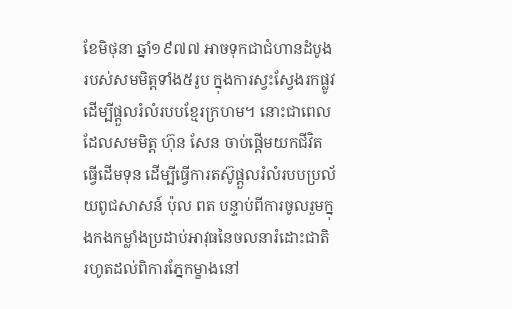ខែមិថុនា ឆ្នាំ១៩៧៧ អាចទុកជាជំហានដំបូងរបស់សមមិត្តទាំង៥រូប ក្នុងការស្វះស្វែងរកផ្លូវ ដើម្បីផ្តួលរំលំរបបខ្មែរក្រហម។ នោះជាពេលដែលសមមិត្ត ហ៊ុន សែន ចាប់ផ្តើមយកជីវិតធ្វើដើមទុន ដើម្បីធ្វើការតស៊ូផ្តួលរំលំរបបប្រល័យពូជសាសន៍ ប៉ុល ពត បន្ទាប់ពីការចូលរួមក្នុងកងកម្លាំងប្រដាប់អាវុធនៃចលនារំដោះជាតិ រហូតដល់ពិការភ្នែកម្ខាងនៅ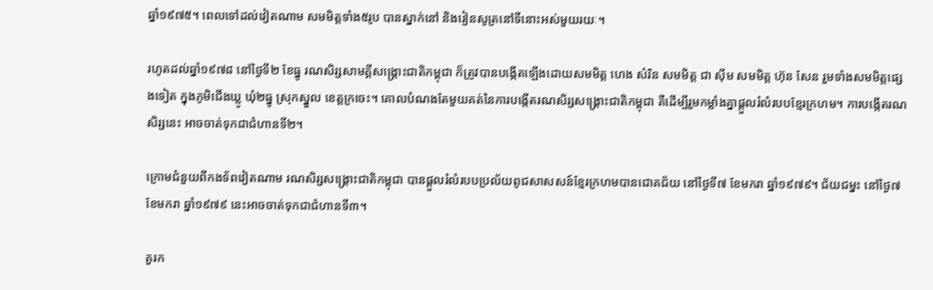ឆ្នាំ១៩៧៥។ ពេលទៅដល់វៀតណាម សមមិត្តទាំង៥រូប បានស្នាក់នៅ និងរៀនសូត្រនៅទីនោះអស់មួយរយៈ។

រហូតដល់ឆ្នាំ១៩៧៨ នៅថ្ងៃទី២ ខែធ្នូ រណសិរ្សសាមគ្គីសង្គ្រោះជាតិកម្ពុជា ក៏ត្រូវបានបង្កើតឡើងដោយសមមិត្ត ហេង សំរិន សមមិត្ត ជា ស៊ីម សមមិត្ត ហ៊ុន សែន រួមទាំងសមមិត្តផ្សេងទៀត ក្នុងភូមិជើងឃ្លូ ឃុំ២ធ្នូ ស្រុកស្នួល ខេត្ដក្រចេះ។ គោលបំណងតែមួយគត់នៃការបង្កើតរណសិរ្សសង្គ្រោះជាតិកម្ពុជា គឺដើម្បីរួមកម្លាំងគ្នាផ្តួលរំលំរបបខ្មែរក្រហម។ ការបង្កើតរណសិរ្សនេះ អាចចាត់ទុកជាជំហានទី២។

ក្រោមជំនួយពីកងទ័ពវៀតណាម រណសិរ្សសង្គ្រោះជាតិកម្ពុជា បានផ្តួលរំលំរបបប្រល័យពូជសាសសន៍ខ្មែរក្រហមបានជោគជ័យ នៅថ្ងៃទី៧ ខែមករា ឆ្នាំ១៩៧៩។ ជ័យជម្នះ នៅថ្ងៃ៧ ខែមករា ឆ្នាំ១៩៧៩ នេះអាចចាត់ទុកជាជំហានទី៣។

គួរក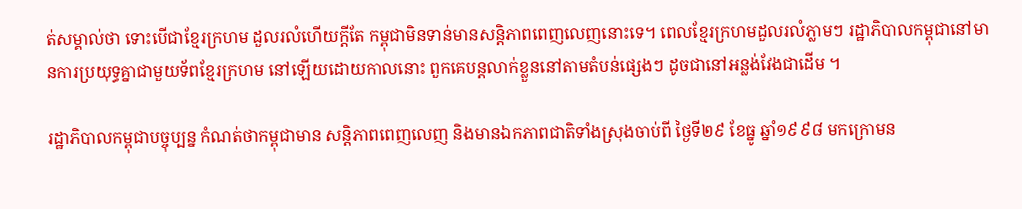ត់សម្គាល់ថា ទោះបើជាខ្មែរក្រហម ដួលរលំហើយក្តីតែ កម្ពុជាមិនទាន់មានសន្តិភាពពេញលេញនោះទេ។ ពេលខ្មែរក្រហមដួលរលំភ្លាមៗ រដ្ឋាភិបាលកម្ពុជានៅមានការប្រយុទ្ធគ្នាជាមួយទ័ពខ្មែរក្រហម នៅឡើយដោយកាលនោះ ពួកគេបន្តលាក់ខ្លួននៅតាមតំបន់ផ្សេងៗ ដូចជានៅអន្លង់វែងជាដើម ។

រដ្ឋាភិបាលកម្ពុជាបច្ចុប្បន្ន កំណត់ថាកម្ពុជាមាន សន្តិភាពពេញលេញ និងមានឯកភាពជាតិទាំងស្រុងចាប់ពី ថ្ងៃទី២៩ ខែធ្នូ ឆ្នាំ១៩៩៨ មកក្រោមន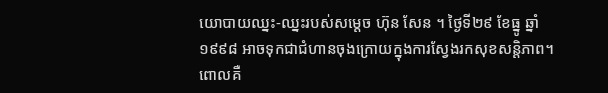យោបាយឈ្នះ-ឈ្នះរបស់សម្តេច ហ៊ុន សែន ។ ថ្ងៃទី២៩ ខែធ្នូ ឆ្នាំ១៩៩៨ អាចទុកជាជំហានចុងក្រោយក្នុងការស្វែងរកសុខសន្តិភាព។ ពោលគឺ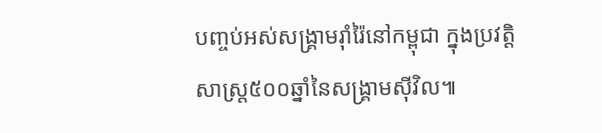បញ្ចប់អស់សង្រ្គាមរ៉ាំរ៉ៃនៅកម្ពុជា ក្នុងប្រវត្តិសាស្ត្រ៥០០ឆ្នាំនៃសង្គ្រាមស៊ីវិល៕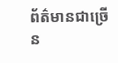ព័ត៌មានជាច្រើន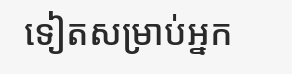ទៀតសម្រាប់អ្នក